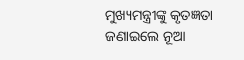ମୁଖ୍ୟମନ୍ତ୍ରୀଙ୍କୁ କୃତଜ୍ଞତା ଜଣାଇଲେ ନୂଆ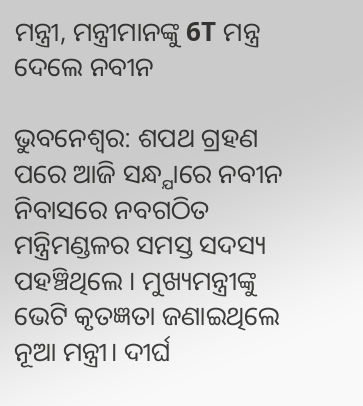ମନ୍ତ୍ରୀ, ମନ୍ତ୍ରୀମାନଙ୍କୁ 6T ମନ୍ତ୍ର ଦେଲେ ନବୀନ

ଭୁବନେଶ୍ବର: ଶପଥ ଗ୍ରହଣ ପରେ ଆଜି ସନ୍ଧ୍ଯାରେ ନବୀନ ନିବାସରେ ନବଗଠିତ ମନ୍ତ୍ରିମଣ୍ଡଳର ସମସ୍ତ ସଦସ୍ୟ ପହଞ୍ଚିଥିଲେ । ମୁଖ୍ୟମନ୍ତ୍ରୀଙ୍କୁ ଭେଟି କୃତଜ୍ଞତା ଜଣାଇଥିଲେ ନୂଆ ମନ୍ତ୍ରୀ। ଦୀର୍ଘ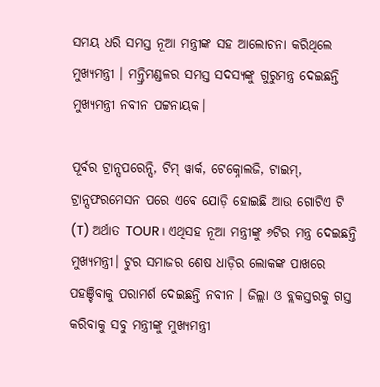ସମୟ ଧରି ସମସ୍ତ ନୂଆ ମନ୍ତ୍ରୀଙ୍କ ସହ ଆଲୋଚନା କରିଥିଲେ ମୁଖ୍ୟମନ୍ତ୍ରୀ । ମନ୍ତ୍ରିମଣ୍ଡଳର ସମସ୍ତ ସଦସ୍ୟଙ୍କୁ ଗୁରୁମନ୍ତ୍ର ଦେଇଛନ୍ତି ମୁଖ୍ୟମନ୍ତ୍ରୀ ନବୀନ ପଟ୍ଟନାୟକ।

ପୂର୍ବର ଟ୍ରାନ୍ସପରେନ୍ସି, ଟିମ୍ ୱାର୍କ, ଟେକ୍ନୋଲଜି, ଟାଇମ୍, ଟ୍ରାନ୍ସଫରମେସନ ପରେ ଏବେ ଯୋଡ଼ି ହୋଇଛି ଆଉ ଗୋଟିଏ ଟି (T) ଅର୍ଥାତ TOUR। ଏଥିସହ ନୂଆ ମନ୍ତ୍ରୀଙ୍କୁ ୬ଟିର ମନ୍ତ୍ର ଦେଇଛନ୍ତି ମୁଖ୍ଯମନ୍ତ୍ରୀ। ଟୁର ସମାଜର ଶେଷ ଧାଡ଼ିର ଲୋକଙ୍କ ପାଖରେ ପହଞ୍ଚିବାକୁ ପରାମର୍ଶ ଦେଇଛନ୍ତି ନବୀନ । ଜିଲ୍ଲା ଓ ବ୍ଲକସ୍ତରକୁ ଗସ୍ତ କରିବାକୁ ସବୁ ମନ୍ତ୍ରୀଙ୍କୁ ମୁଖ୍ୟମନ୍ତ୍ରୀ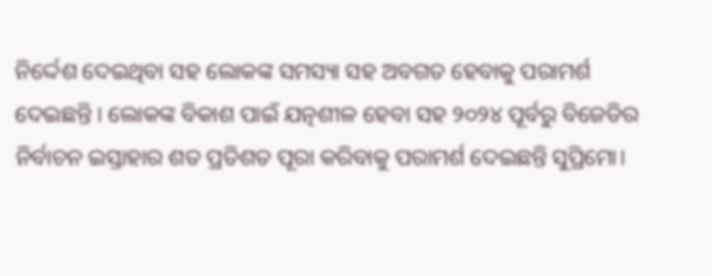ନିର୍ଦ୍ଦେଶ ଦେଇଥିବା ସହ ଲୋକଙ୍କ ସମସ୍ୟା ସହ ଅବଗତ ହେବାକୁ ପରାମର୍ଶ ଦେଇଛନ୍ତି । ଲୋକଙ୍କ ବିକାଶ ପାଇଁ ଯତ୍ନଶୀଳ ହେବା ସହ ୨୦୨୪ ପୂର୍ବରୁ ବିଜେଡିର ନିର୍ବାଚନ ଇସ୍ତାହାର ଶତ ପ୍ରତିଶତ ପୂରା କରିବାକୁ ପରାମର୍ଶ ଦେଇଛନ୍ତି ସୁପ୍ରିମୋ।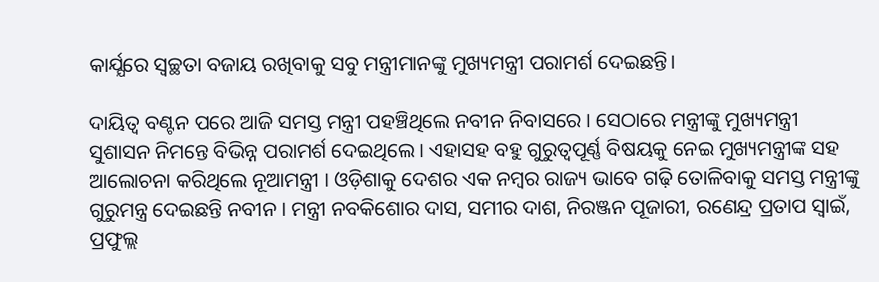କାର୍ଯ୍ଯରେ ସ୍ୱଚ୍ଛତା ବଜାୟ ରଖିବାକୁ ସବୁ ମନ୍ତ୍ରୀମାନଙ୍କୁ ମୁଖ୍ୟମନ୍ତ୍ରୀ ପରାମର୍ଶ ଦେଇଛନ୍ତି।

ଦାୟିତ୍ବ ବଣ୍ଟନ ପରେ ଆଜି ସମସ୍ତ ମନ୍ତ୍ରୀ ପହଞ୍ଚିଥିଲେ ନବୀନ ନିବାସରେ । ସେଠାରେ ମନ୍ତ୍ରୀଙ୍କୁ ମୁଖ୍ୟମନ୍ତ୍ରୀ ସୁଶାସନ ନିମନ୍ତେ ବିଭିନ୍ନ ପରାମର୍ଶ ଦେଇଥିଲେ । ଏହାସହ ବହୁ ଗୁରୁତ୍ବପୂର୍ଣ୍ଣ ବିଷୟକୁ ନେଇ ମୁଖ୍ୟମନ୍ତ୍ରୀଙ୍କ ସହ ଆଲୋଚନା କରିଥିଲେ ନୂଆମନ୍ତ୍ରୀ । ଓଡ଼ିଶାକୁ ଦେଶର ଏକ ନମ୍ବର ରାଜ୍ୟ ଭାବେ ଗଢ଼ି ତୋଳିବାକୁ ସମସ୍ତ ମନ୍ତ୍ରୀଙ୍କୁ ଗୁରୁମନ୍ତ୍ର ଦେଇଛନ୍ତି ନବୀନ । ମନ୍ତ୍ରୀ ନବକିଶୋର ଦାସ, ସମୀର ଦାଶ, ନିରଞ୍ଜନ ପୂଜାରୀ, ରଣେନ୍ଦ୍ର ପ୍ରତାପ ସ୍ବାଇଁ, ପ୍ରଫୁଲ୍ଲ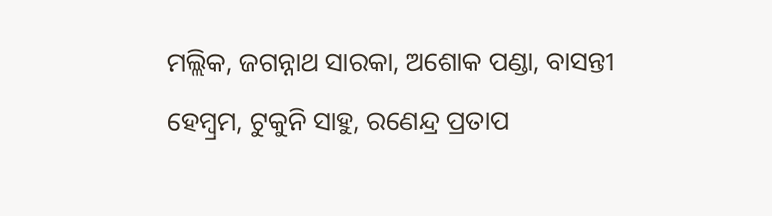ମଲ୍ଲିକ, ଜଗନ୍ନାଥ ସାରକା, ଅଶୋକ ପଣ୍ଡା, ବାସନ୍ତୀ ହେମ୍ବ୍ରମ, ଟୁକୁନି ସାହୁ, ରଣେନ୍ଦ୍ର ପ୍ରତାପ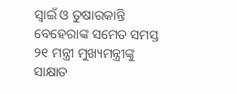ସ୍ୱାଇଁ ଓ ତୁଷାରକାନ୍ତି ବେହେରାଙ୍କ ସମେତ ସମସ୍ତ ୨୧ ମନ୍ତ୍ରୀ ମୁଖ୍ୟମନ୍ତ୍ରୀଙ୍କୁ ସାକ୍ଷାତ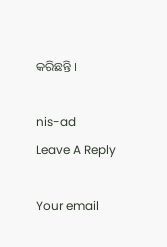କରିଛନ୍ତି ।

nis-ad
Leave A Reply

Your email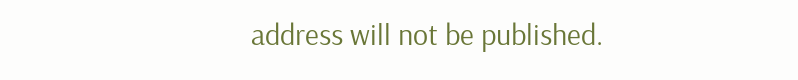address will not be published.